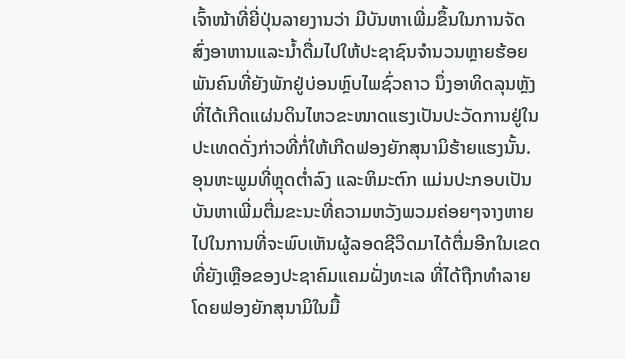ເຈົ້າໜ້າທີ່ຍີ່ປຸ່ນລາຍງານວ່າ ມີບັນຫາເພີ່ມຂຶ້ນໃນການຈັດ
ສົ່ງອາຫານແລະນໍ້າດື່ມໄປໃຫ້ປະຊາຊົນຈຳນວນຫຼາຍຮ້ອຍ
ພັນຄົນທີ່ຍັງພັກຢູ່ບ່ອນຫຼົບໄພຊົ່ວຄາວ ນຶ່ງອາທິດລຸນຫຼັງ
ທີ່ໄດ້ເກີດແຜ່ນດິນໄຫວຂະໜາດແຮງເປັນປະວັດການຢູ່ໃນ
ປະເທດດັ່ງກ່າວທີ່ກໍ່ໃຫ້ເກີດຟອງຍັກສຸນາມິຮ້າຍແຮງນັ້ນ.
ອຸນຫະພູມທີ່ຫຼຸດຕໍ່າລົງ ແລະຫິມະຕົກ ແມ່ນປະກອບເປັນ
ບັນຫາເພີ່ມຕື່ມຂະນະທີ່ຄວາມຫວັງພວມຄ່ອຍໆຈາງຫາຍ
ໄປໃນການທີ່ຈະພົບເຫັນຜູ້ລອດຊີວິດມາໄດ້ຕື່ມອີກໃນເຂດ
ທີ່ຍັງເຫຼືອຂອງປະຊາຄົມແຄມຝັ່ງທະເລ ທີ່ໄດ້ຖືກທຳລາຍ
ໂດຍຟອງຍັກສຸນາມິໃນມື້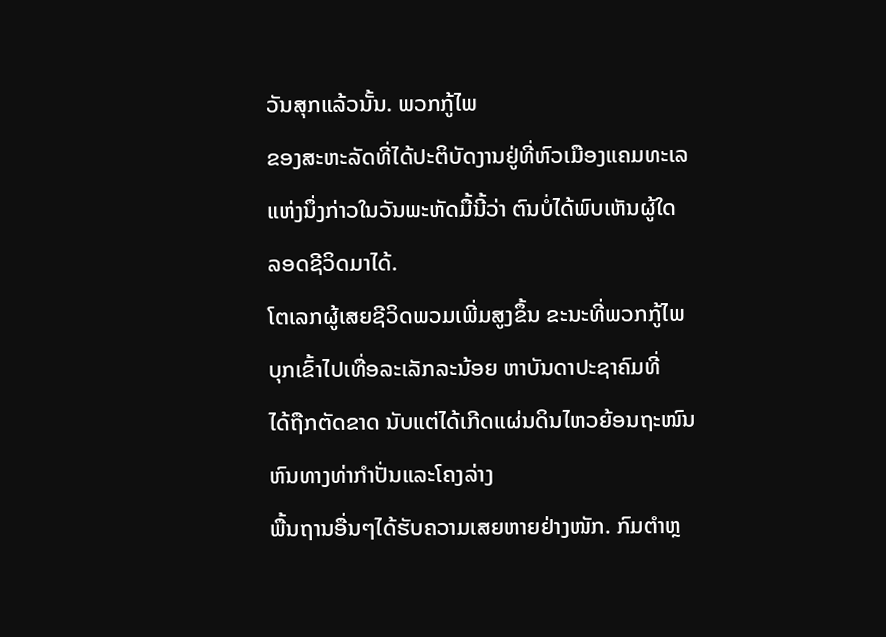ວັນສຸກແລ້ວນັ້ນ. ພວກກູ້ໄພ
ຂອງສະຫະລັດທີ່ໄດ້ປະຕິບັດງານຢູ່ທີ່ຫົວເມືອງແຄມທະເລ
ແຫ່ງນຶ່ງກ່າວໃນວັນພະຫັດມື້ນີ້ວ່າ ຕົນບໍ່ໄດ້ພົບເຫັນຜູ້ໃດ
ລອດຊີວິດມາໄດ້.
ໂຕເລກຜູ້ເສຍຊີວິດພວມເພີ່ມສູງຂຶ້ນ ຂະນະທີ່ພວກກູ້ໄພ
ບຸກເຂົ້າໄປເທື່ອລະເລັກລະນ້ອຍ ຫາບັນດາປະຊາຄົມທີ່
ໄດ້ຖືກຕັດຂາດ ນັບແຕ່ໄດ້ເກີດແຜ່ນດິນໄຫວຍ້ອນຖະໜົນຫົນທາງທ່າກຳປັ່ນແລະໂຄງລ່າງ
ພື້ນຖານອື່ນໆໄດ້ຮັບຄວາມເສຍຫາຍຢ່າງໜັກ. ກົມຕຳຫຼ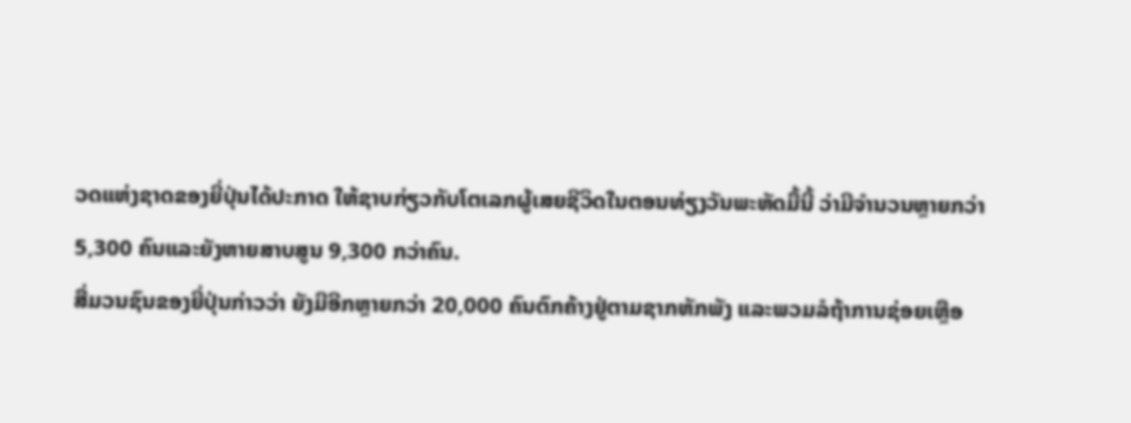ວດແຫ່ງຊາດຂອງຍີ່ປຸ່ນໄດ້ປະກາດ ໃຫ້ຊາບກ່ຽວກັບໂຕເລກຜູ້ເສຍຊີວິດໃນຕອນທ່ຽງວັນພະຫັດມື້ນີ້ ວ່າມີຈຳນວນຫຼາຍກວ່າ
5,300 ຄົນແລະຍັງຫາຍສາບສູນ 9,300 ກວ່າຄົນ.
ສື່ມວນຊົນຂອງຍີ່ປຸ່ນກ່າວວ່າ ຍັງມີອີກຫຼາຍກວ່າ 20,000 ຄົນຕົກຄ້າງຢູ່ຕາມຊາກຫັກພັງ ແລະພວມລໍຖ້າການຊ່ອຍເຫຼືອ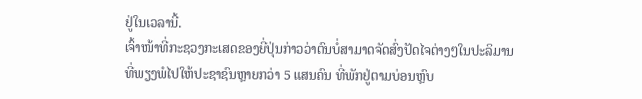ຢູ່ໃນເວລານີ້.
ເຈົ້າໜ້າທີ່ກະຊວງກະເສດຂອງຍີ່ປຸ່ນກ່າວວ່າຕົນບໍ່ສາມາດຈັດສົ່ງປັດໄຈຕ່າງໆໃນປະລິມານ
ທີ່ພຽງພໍໄປໃຫ້ປະຊາຊົນຫຼາຍກວ່າ 5 ແສນຄົນ ທີ່ພັກຢູ່ຕາມບ່ອນຫຼົບ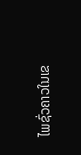ໄພຊົ່ວຄາວໃນເຂ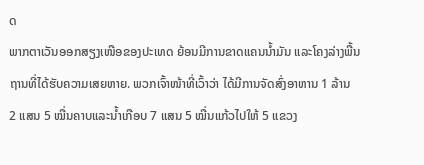ດ
ພາກຕາເວັນອອກສຽງເໜືອຂອງປະເທດ ຍ້ອນມີການຂາດແຄນນໍ້າມັນ ແລະໂຄງລ່າງພື້ນ
ຖານທີ່ໄດ້ຮັບຄວາມເສຍຫາຍ. ພວກເຈົ້າໜ້າທີ່ເວົ້າວ່າ ໄດ້ມີການຈັດສົ່ງອາຫານ 1 ລ້ານ
2 ແສນ 5 ໝື່ນຄາບແລະນໍ້າເກືອບ 7 ແສນ 5 ໝື່ນແກ້ວໄປໃຫ້ 5 ແຂວງ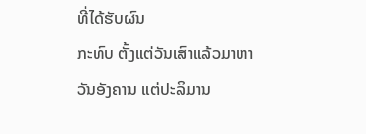ທີ່ໄດ້ຮັບຜົນ
ກະທົບ ຕັ້ງແຕ່ວັນເສົາແລ້ວມາຫາວັນອັງຄານ ແຕ່ປະລິມານ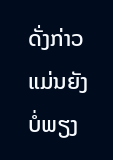ດັ່ງກ່າວແມ່ນຍັງບໍ່ພຽງ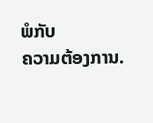ພໍກັບ
ຄວາມຕ້ອງການ.